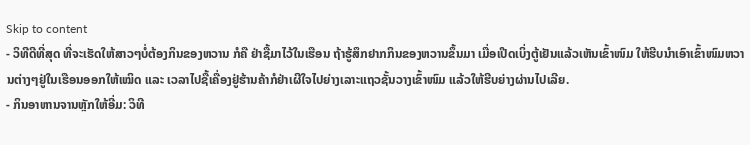Skip to content
- ວິທີດີທີ່ສຸດ ທີ່ຈະເຮັດໃຫ້ສາວໆບໍ່ຕ້ອງກິນຂອງຫວານ ກໍຄື ຢ່າຊື້ມາໄວ້ໃນເຮືອນ ຖ້າຮູ້ສຶກຢາກກິນຂອງຫວານຂຶ້ນມາ ເມື່ອເປີດເບິ່ງຕູ້ເຢັນແລ້ວເຫັນເຂົ້າໜົມ ໃຫ້ຮີບນຳເອົາເຂົ້າໜົມຫວານຕ່າງໆຢູ່ໃນເຮືອນອອກໃຫ້ເໝິດ ແລະ ເວລາໄປຊື້ເຄື່ອງຢູ່ຮ້ານຄ້າກໍຢ່າເຜີໃຈໄປຍ່າງເລາະແຖວຊັ້ນວາງເຂົ້າໜົມ ແລ້ວໃຫ້ຮີບຍ່າງຜ່ານໄປເລີຍ.
- ກິນອາຫານຈານຫຼັກໃຫ້ອີ່ມ: ວິທີ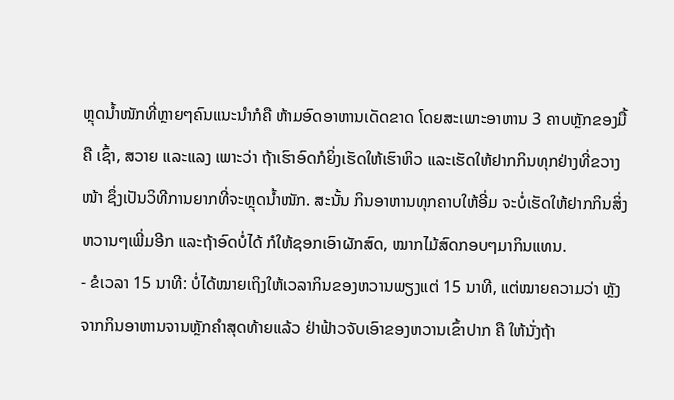ຫຼຸດນໍ້າໜັກທີ່ຫຼາຍໆຄົນແນະນຳກໍຄື ຫ້າມອົດອາຫານເດັດຂາດ ໂດຍສະເພາະອາຫານ 3 ຄາບຫຼັກຂອງມື້ ຄື ເຊົ້າ, ສວາຍ ແລະແລງ ເພາະວ່າ ຖ້າເຮົາອົດກໍຍິ່ງເຮັດໃຫ້ເຮົາຫິວ ແລະເຮັດໃຫ້ຢາກກິນທຸກຢ່າງທີ່ຂວາງໜ້າ ຊຶ່ງເປັນວິທີການຍາກທີ່ຈະຫຼຸດນໍ້າໜັກ. ສະນັ້ນ ກິນອາຫານທຸກຄາບໃຫ້ອີ່ມ ຈະບໍ່ເຮັດໃຫ້ຢາກກິນສິ່ງຫວານໆເພີ່ມອີກ ແລະຖ້າອົດບໍ່ໄດ້ ກໍໃຫ້ຊອກເອົາຜັກສົດ, ໝາກໄມ້ສົດກອບໆມາກິນແທນ.
- ຂໍເວລາ 15 ນາທີ: ບໍ່ໄດ້ໝາຍເຖິງໃຫ້ເວລາກິນຂອງຫວານພຽງແຕ່ 15 ນາທີ, ແຕ່ໝາຍຄວາມວ່າ ຫຼັງຈາກກິນອາຫານຈານຫຼັກຄຳສຸດທ້າຍແລ້ວ ຢ່າຟ້າວຈັບເອົາຂອງຫວານເຂົ້າປາກ ຄື ໃຫ້ນັ່ງຖ້າ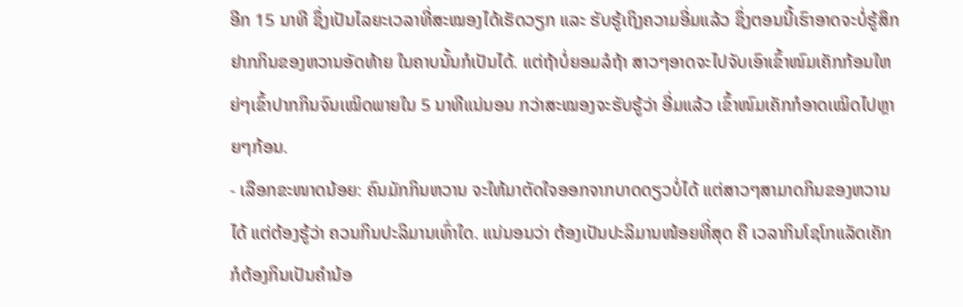ອີກ 15 ນາທີ ຊຶ່ງເປັນໄລຍະເວລາທີ່ສະໝອງໄດ້ເຮັດວຽກ ແລະ ຮັບຮູ້ເຖິງຄວາມອີ່ມແລ້ວ ຊຶ່ງຕອນນີ້ເຮົາອາດຈະບໍ່ຮູ້ສຶກຢາກກິນຂອງຫວານອັດທ້າຍ ໃນຄາບນັ້ນກໍເປັນໄດ້. ແຕ່ຖ້າບໍ່ຍອມລໍຖ້າ ສາວໆອາດຈະໄປຈັບເອົາເຂົ້າໜົມເຄັກກ້ອນໃຫຍ່ໆເຂົ້າປາກກິນຈົນເໝິດພາຍໃນ 5 ນາທີແນ່ນອນ ກວ່າສະໝອງຈະຮັບຮູ້ວ່າ ອີ່ມແລ້ວ ເຂົ້າໜົມເຄັກກໍອາດເໝິດໄປຫຼາຍໆກ້ອນ.
- ເລືອກຂະໜາດນ້ອຍ: ຄົນມັກກິນຫວານ ຈະໃຫ້ມາຕັດໃຈອອກຈາກບາດດຽວບໍ່ໄດ້ ແຕ່ສາວໆສາມາດກິນຂອງຫວານໄດ້ ແຕ່ຕ້ອງຮູ້ວ່າ ຄວນກິນປະລິມານເທົ່າໃດ. ແນ່ນອນວ່າ ຕ້ອງເປັນປະລິມານໜ້ອຍທີ່ສຸດ ຄື ເວລາກິນໂຊໂກແລັດເຄັກ ກໍຕ້ອງກິນເປັນຄຳນ້ອ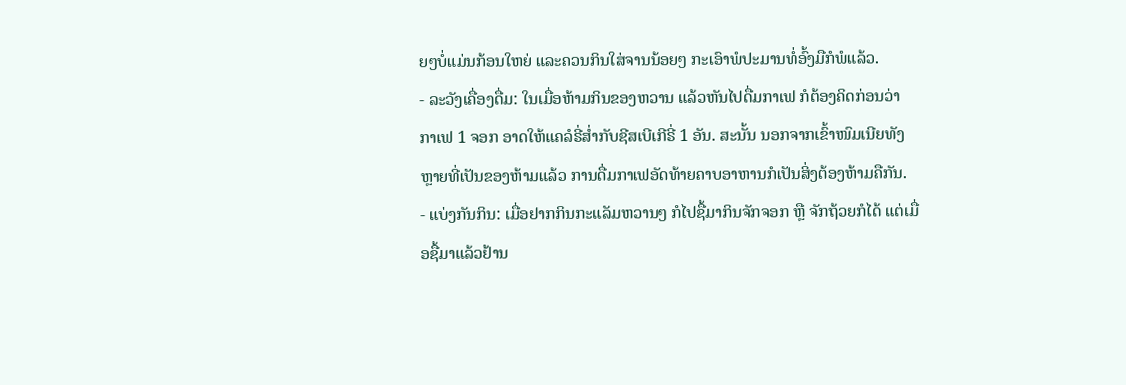ຍໆບໍ່ແມ່ນກ້ອນໃຫຍ່ ແລະຄວນກິນໃສ່ຈານນ້ອຍໆ ກະເອົາພໍປະມານທໍ່ອົ້ງມືກໍພໍແລ້ວ.
- ລະວັງເຄື່ອງດື່ມ: ໃນເມື່ອຫ້າມກິນຂອງຫວານ ແລ້ວຫັນໄປດື່ມກາເຟ ກໍຕ້ອງຄິດກ່ອນວ່າ ກາເຟ 1 ຈອກ ອາດໃຫ້ແຄລໍຣີ່ສໍ່າກັບຊີສເບີເກີຣີ່ 1 ອັນ. ສະນັ້ນ ນອກຈາກເຂົ້າໜົມເນີຍທັງຫຼາຍທີ່ເປັນຂອງຫ້າມແລ້ວ ການດື່ມກາເຟອັດທ້າຍຄາບອາຫານກໍເປັນສິ່ງຕ້ອງຫ້າມຄືກັນ.
- ແບ່ງກັນກິນ: ເມື່ອຢາກກິນກະແລັມຫວານໆ ກໍໄປຊື້ມາກິນຈັກຈອກ ຫຼື ຈັກຖ້ວຍກໍໄດ້ ແຕ່ເມື່ອຊື້ມາແລ້ວຢ້ານ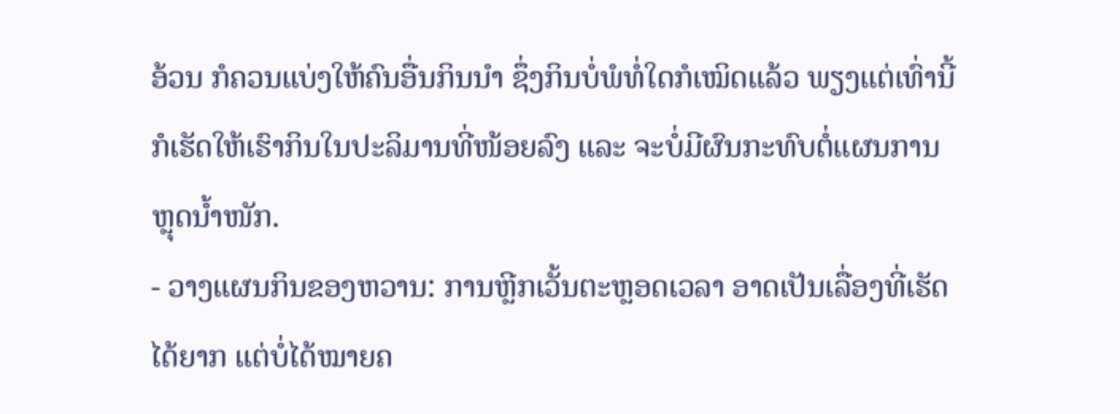ອ້ວນ ກໍຄວນແບ່ງໃຫ້ຄົນອື່ນກິນນໍາ ຊຶ່ງກິນບໍ່ພໍທໍ່ໃດກໍເໝິດແລ້ວ ພຽງແຕ່ເທົ່ານີ້ກໍເຮັດໃຫ້ເຮົາກິນໃນປະລິມານທີ່ໜ້ອຍລົງ ແລະ ຈະບໍ່ມີຜົນກະທົບຕໍ່ແຜນການຫຼຸດນໍ້າໜັກ.
- ວາງແຜນກິນຂອງຫວານ: ການຫຼີກເວັ້ນຕະຫຼອດເວລາ ອາດເປັນເລື່ອງທີ່ເຮັດໄດ້ຍາກ ແຕ່ບໍ່ໄດ້ໝາຍຄ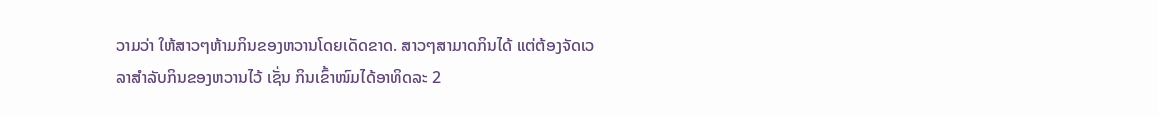ວາມວ່າ ໃຫ້ສາວໆຫ້າມກິນຂອງຫວານໂດຍເດັດຂາດ. ສາວໆສາມາດກິນໄດ້ ແຕ່ຕ້ອງຈັດເວລາສຳລັບກິນຂອງຫວານໄວ້ ເຊັ່ນ ກິນເຂົ້າໜົມໄດ້ອາທິດລະ 2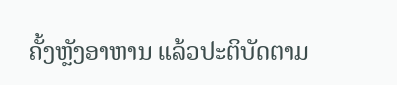ຄັ້ງຫຼັງອາຫານ ແລ້ວປະຕິບັດຕາມ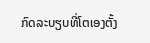ກົດລະບຽບທີ່ໂຕເອງຕັ້ງ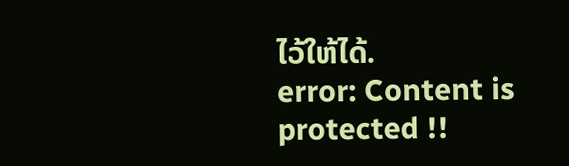ໄວ້ໃຫ້ໄດ້.
error: Content is protected !!